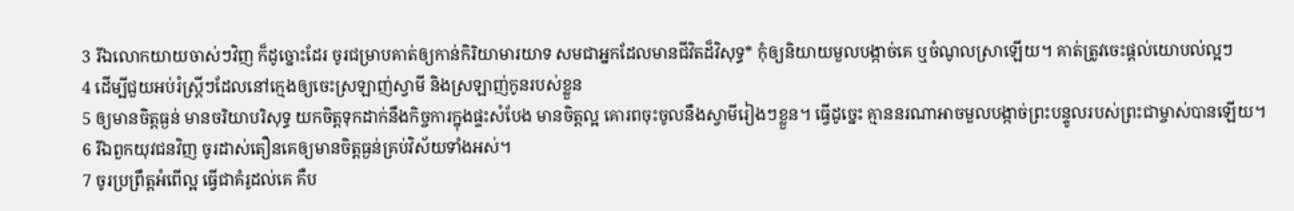3 រីឯលោកយាយចាស់ៗវិញ ក៏ដូច្នោះដែរ ចូរជម្រាបគាត់ឲ្យកាន់កិរិយាមារយាទ សមជាអ្នកដែលមានជីវិតដ៏វិសុទ្ធ* កុំឲ្យនិយាយមួលបង្កាច់គេ ឬចំណូលស្រាឡើយ។ គាត់ត្រូវចេះផ្ដល់យោបល់ល្អៗ
4 ដើម្បីជួយអប់រំស្ត្រីៗដែលនៅក្មេងឲ្យចេះស្រឡាញ់ស្វាមី និងស្រឡាញ់កូនរបស់ខ្លួន
5 ឲ្យមានចិត្តធ្ងន់ មានចរិយាបរិសុទ្ធ យកចិត្តទុកដាក់នឹងកិច្ចការក្នុងផ្ទះសំបែង មានចិត្តល្អ គោរពចុះចូលនឹងស្វាមីរៀងៗខ្លួន។ ធ្វើដូច្នេះ គ្មាននរណាអាចមួលបង្កាច់ព្រះបន្ទូលរបស់ព្រះជាម្ចាស់បានឡើយ។
6 រីឯពួកយុវជនវិញ ចូរដាស់តឿនគេឲ្យមានចិត្តធ្ងន់គ្រប់វិស័យទាំងអស់។
7 ចូរប្រព្រឹត្តអំពើល្អ ធ្វើជាគំរូដល់គេ គឺប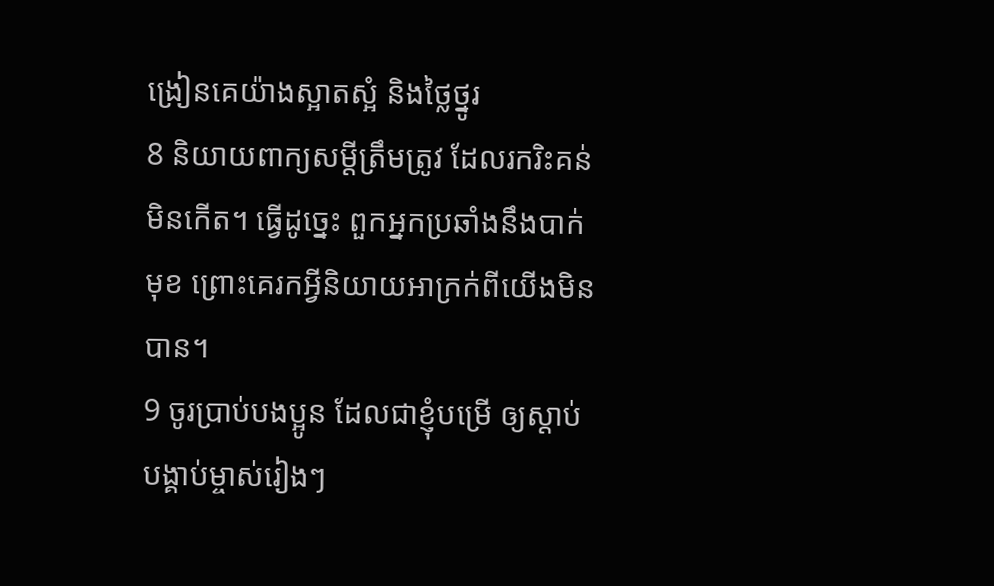ង្រៀនគេយ៉ាងស្អាតស្អំ និងថ្លៃថ្នូរ
8 និយាយពាក្យសម្ដីត្រឹមត្រូវ ដែលរករិះគន់មិនកើត។ ធ្វើដូច្នេះ ពួកអ្នកប្រឆាំងនឹងបាក់មុខ ព្រោះគេរកអ្វីនិយាយអាក្រក់ពីយើងមិនបាន។
9 ចូរប្រាប់បងប្អូន ដែលជាខ្ញុំបម្រើ ឲ្យស្ដាប់បង្គាប់ម្ចាស់រៀងៗ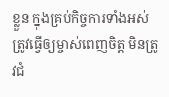ខ្លួន ក្នុងគ្រប់កិច្ចការទាំងអស់ត្រូវធ្វើឲ្យម្ចាស់ពេញចិត្ត មិនត្រូវជំ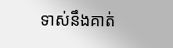ទាស់នឹងគាត់